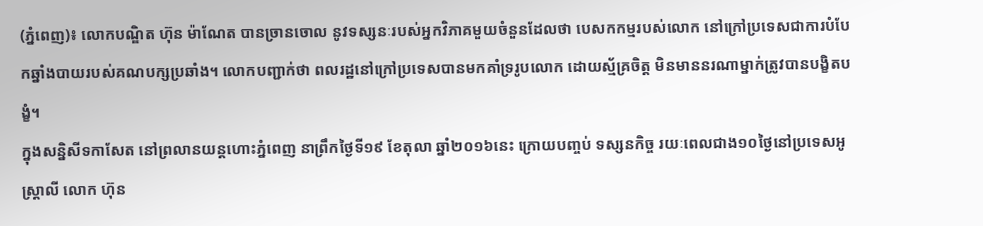(ភ្នំពេញ)៖ លោកបណ្ឌិត ហ៊ុន ម៉ាណែត បានច្រានចោល នូវទស្សនៈរបស់អ្នកវិភាគមួយចំនួនដែលថា បេសកកម្មរបស់លោក នៅក្រៅប្រទេសជាការបំបែកឆ្នាំងបាយរបស់គណបក្សប្រឆាំង។ លោកបញ្ជាក់ថា ពលរដ្ឋនៅក្រៅប្រទេសបានមកគាំទ្ររូបលោក ដោយស្ម័គ្រចិត្ត មិនមាននរណាម្នាក់ត្រូវបានបង្ខិតបង្ខំ។
ក្នុងសន្និសីទកាសែត នៅព្រលានយន្តហោះភ្នំពេញ នាព្រឹកថ្ងៃទី១៩ ខែតុលា ឆ្នាំ២០១៦នេះ ក្រោយបញ្ចប់ ទស្សនកិច្ច រយៈពេលជាង១០ថ្ងៃនៅប្រទេសអូស្រ្តាលី លោក ហ៊ុន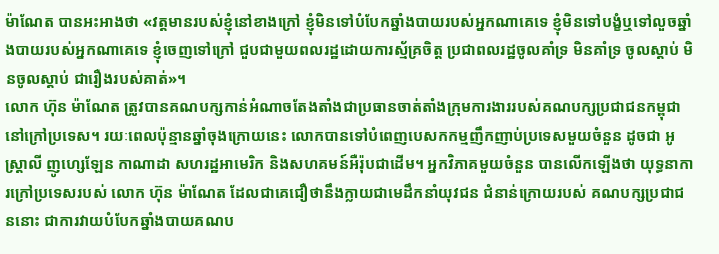ម៉ាណែត បានអះអាងថា «វត្តមានរបស់ខ្ញុំនៅខាងក្រៅ ខ្ញុំមិនទៅបំបែកឆ្នាំងបាយរបស់អ្នកណាគេទេ ខ្ញុំមិនទៅបង្ខំឬទៅលួចឆ្នាំងបាយរបស់អ្នកណាគេទេ ខ្ញុំចេញទៅក្រៅ ជួបជាមួយពលរដ្ឋដោយការស័្មគ្រចិត្ត ប្រជាពលរដ្ឋចូលគាំទ្រ មិនគាំទ្រ ចូលស្ដាប់ មិនចូលស្ដាប់ ជារឿងរបស់គាត់»។
លោក ហ៊ុន ម៉ាណែត ត្រូវបានគណបក្សកាន់អំណាចតែងតាំងជាប្រធានចាត់តាំងក្រុមការងាររបស់គណបក្សប្រជាជនកម្ពុជា នៅក្រៅប្រទេស។ រយៈពេលប៉ុន្មានឆ្នាំចុងក្រោយនេះ លោកបានទៅបំពេញបេសកកម្មញឹកញាប់ប្រទេសមួយចំនួន ដូចជា អូស្រ្តាលី ញូហ្សេឡែន កាណាដា សហរដ្ឋអាមេរិក និងសហគមន៍អឺរ៉ុបជាដើម។ អ្នកវិភាគមួយចំនួន បានលើកឡើងថា យុទ្ធនាការក្រៅប្រទេសរបស់ លោក ហ៊ុន ម៉ាណែត ដែលជាគេជឿថានឹងក្លាយជាមេដឹកនាំយុវជន ជំនាន់ក្រោយរបស់ គណបក្សប្រជាជននោះ ជាការវាយបំបែកឆ្នាំងបាយគណប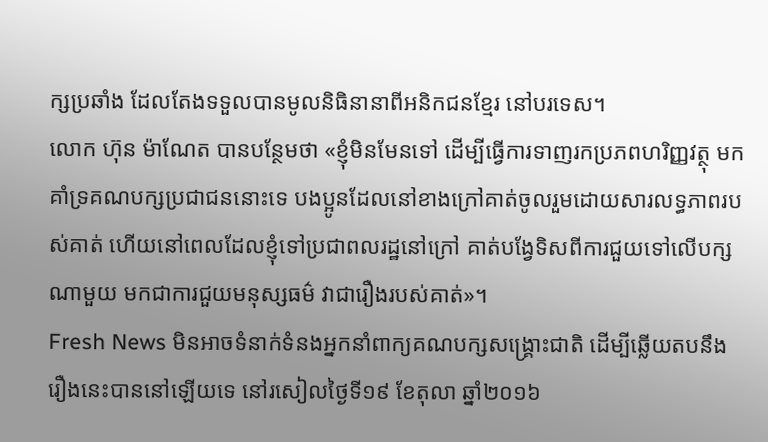ក្សប្រឆាំង ដែលតែងទទួលបានមូលនិធិនានាពីអនិកជនខ្មែរ នៅបរទេស។
លោក ហ៊ុន ម៉ាណែត បានបន្ថែមថា «ខ្ញុំមិនមែនទៅ ដើម្បីធ្វើការទាញរកប្រភពហរិញ្ញវត្ថុ មកគាំទ្រគណបក្សប្រជាជននោះទេ បងប្អូនដែលនៅខាងក្រៅគាត់ចូលរួមដោយសារលទ្ធភាពរបស់គាត់ ហើយនៅពេលដែលខ្ញុំទៅប្រជាពលរដ្ឋនៅក្រៅ គាត់បង្វែទិសពីការជួយទៅលើបក្សណាមួយ មកជាការជួយមនុស្សធម៌ វាជារឿងរបស់គាត់»។
Fresh News មិនអាចទំនាក់ទំនងអ្នកនាំពាក្យគណបក្សសង្រ្គោះជាតិ ដើម្បីឆ្លើយតបនឹងរឿងនេះបាននៅឡើយទេ នៅរសៀលថ្ងៃទី១៩ ខែតុលា ឆ្នាំ២០១៦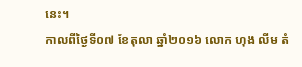នេះ។
កាលពីថ្ងៃទី០៧ ខែតុលា ឆ្នាំ២០១៦ លោក ហុង លីម តំ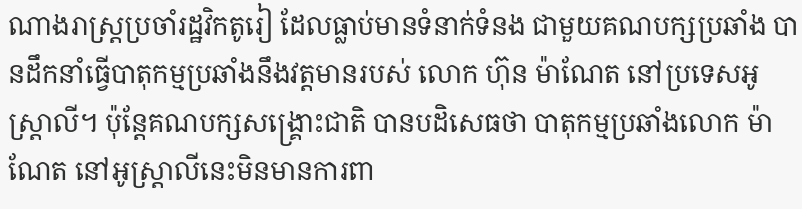ណាងរាស្រ្តប្រចាំរដ្ឋវិកតូរៀ ដែលធ្លាប់មានទំនាក់ទំនង ជាមួយគណបក្សប្រឆាំង បានដឹកនាំធ្វើបាតុកម្មប្រឆាំងនឹងវត្តមានរបស់ លោក ហ៊ុន ម៉ាណែត នៅប្រទេសអូស្រ្តាលី។ ប៉ុន្តែគណបក្សសង្រ្គោះជាតិ បានបដិសេធថា បាតុកម្មប្រឆាំងលោក ម៉ាណែត នៅអូស្រ្តាលីនេះមិនមានការពា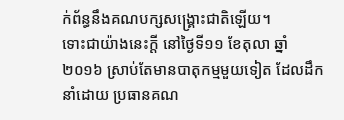ក់ព័ន្ធនឹងគណបក្សសង្រ្គោះជាតិឡើយ។
ទោះជាយ៉ាងនេះក្តី នៅថ្ងៃទី១១ ខែតុលា ឆ្នាំ២០១៦ ស្រាប់តែមានបាតុកម្មមួយទៀត ដែលដឹកនាំដោយ ប្រធានគណ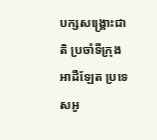បក្សសង្គ្រោះជាតិ ប្រចាំទីក្រុង អាដឺឡែត ប្រទេសអូ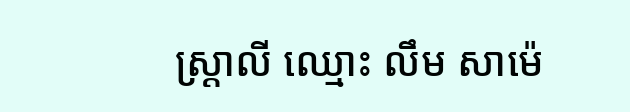ស្រ្តាលី ឈ្មោះ លឹម សាម៉េ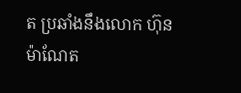ត ប្រឆាំងនឹងលោក ហ៊ុន ម៉ាណែត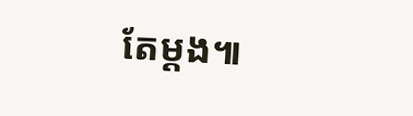តែម្តង៕